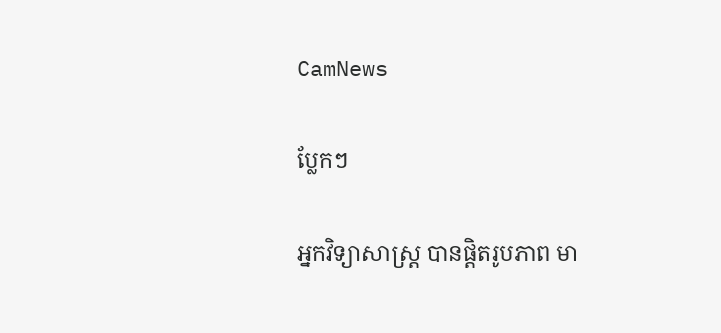CamNews

ប្លែកៗ

អ្នកវិទ្យាសាស្រ្ដ បានផ្ដិតរូបភាព មា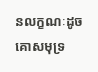នលក្ខណៈដូចគោសមុទ្រ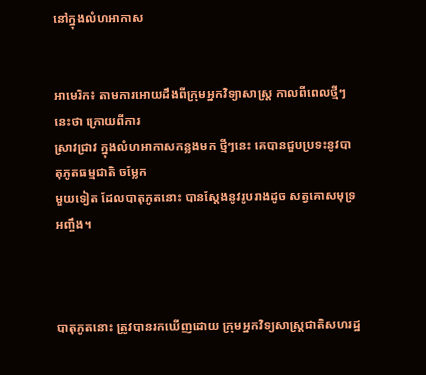នៅក្នុងលំហអាកាស


អាមេរិក៖ តាមការអោយដឹងពីក្រុមអ្នកវិទ្យាសាស្រ្ដ កាលពីពេលថ្មីៗនេះថា ក្រោយពីការ
ស្រាវជ្រាវ ក្នុងលំហអាកាសកន្លងមក ថ្មីៗនេះ គេបានជួបប្រទះនូវបាតុភូតធម្មជាតិ ចម្លែក
មួយទៀត ដែលបាតុភូតនោះ បានស្ដែងនូវរូបរាងដូច សត្វគោសមុទ្រអញ្ចឹង។



បាតុភូតនោះ ត្រូវបានរកឃើញដោយ ក្រុមអ្នកវិទ្យសាស្រ្ដជាតិសហរដ្ឋ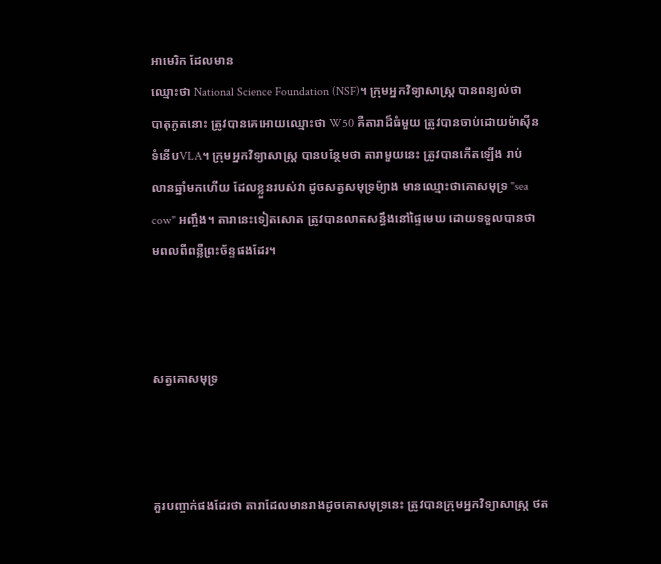អាមេរិក ដែលមាន
ឈ្មោះថា National Science Foundation (NSF)។ ក្រុមអ្នកវិទ្យាសាស្រ្ដ បានពន្យល់ថា
បាតុភូតនោះ ត្រូវបានគេអោយឈ្មោះថា W50 គឺតារាដ៏ធំមួយ ត្រូវបានចាប់ដោយម៉ាស៊ីន
ទំនើបVLA។ ក្រុមអ្នកវិទ្យាសាស្រ្ដ បានបន្ថែមថា តារាមួយនេះ ត្រូវបានកើតឡើង រាប់
លានឆ្នាំមកហើយ ដែលខ្លួនរបស់វា ដូចសត្វសមុទ្រម៉្យាង មានឈ្មោះថាគោសមុទ្រ "sea
cow" អញ្ចឹង។ តារានេះទៀតសោត ត្រូវបានលាតសន្ធឹងនៅផ្ទៃមេឃ ដោយទទួលបានថា
មពលពីពន្លឺព្រះច័ន្ទផងដែរ។



សត្វគោសមុទ្រ



គួរបញ្ចាក់ផងដែរថា តារាដែលមានរាងដូចគោសមុទ្រនេះ ត្រូវបានក្រុមអ្នកវិទ្យាសាស្រ្ដ ថត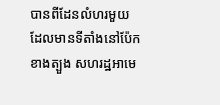បានពីដែនលំហរមួយ ដែលមានទីតាំងនៅប៉ែកខាងត្បួង សហរដ្ឋអាមេ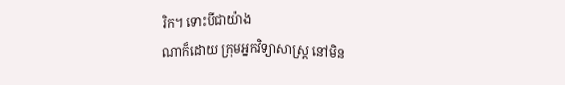រិក។ ទោះបីជាយ៉ាង
ណាក៏ដោយ ក្រុមអ្នកវិទ្យាសាស្រ្ដ នៅមិន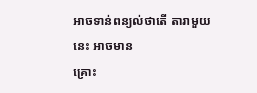អាចទាន់ពន្យល់ថាតើ តារាមួយនេះ អាចមាន
គ្រោះ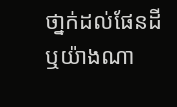ថា្នក់ដល់ផែនដី ឬយ៉ាងណា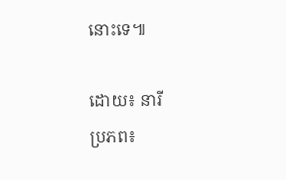នោះទេ៕

ដោយ៖ នារី
ប្រភព៖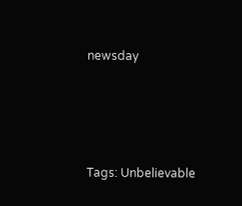newsday




Tags: Unbelievable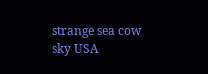strange sea cow sky USA